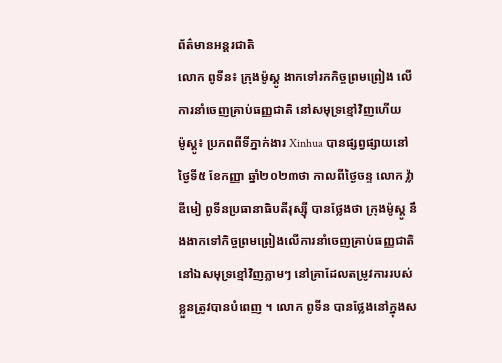ព័ត៌មានអន្តរជាតិ
លោក ពូទីន៖ ក្រុងម៉ូស្គូ ងាកទៅរកកិច្ចព្រមព្រៀង លើការនាំចេញគ្រាប់ធញ្ញជាតិ នៅសមុទ្រខ្មៅវិញហើយ
ម៉ូស្គូ៖ ប្រភពពីទីភ្នាក់ងារ Xinhua បានផ្សព្វផ្សាយនៅថ្ងៃទី៥ ខែកញ្ញា ឆ្នាំ២០២៣ថា កាលពីថ្ងៃចន្ទ លោក វ្ល៉ាឌីមៀ ពូទីនប្រធានាធិបតីរុស្ស៊ី បានថ្លែងថា ក្រុងម៉ូស្គូ នឹងងាកទៅកិច្ចព្រមព្រៀងលើការនាំចេញគ្រាប់ធញ្ញជាតិនៅឯសមុទ្រខ្មៅវិញភ្លាមៗ នៅគ្រាដែលតម្រូវការរបស់ខ្លួនត្រូវបានបំពេញ ។ លោក ពូទីន បានថ្លែងនៅក្នុងស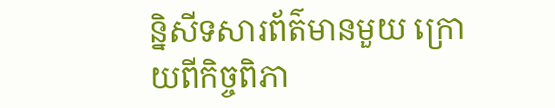ន្និសីទសារព័ត៌មានមួយ ក្រោយពីកិច្ចពិភា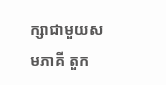ក្សាជាមួយសមភាគី តួក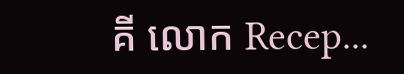គី លោក Recep...